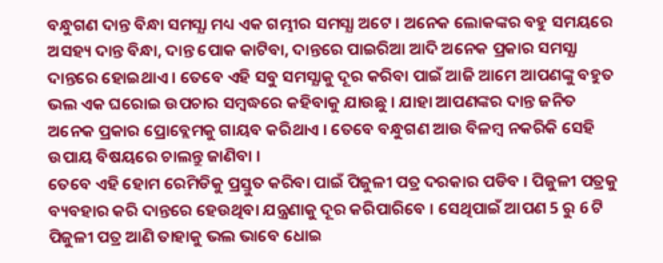ବନ୍ଧୁଗଣ ଦାନ୍ତ ବିନ୍ଧା ସମସ୍ଯା ମଧ୍ୟ ଏକ ଗମ୍ଭୀର ସମସ୍ଯା ଅଟେ । ଅନେକ ଲୋକଙ୍କର ବହୁ ସମୟରେ ଅସହ୍ୟ ଦାନ୍ତ ବିନ୍ଧା, ଦାନ୍ତ ପୋକ କାଟିବା, ଦାନ୍ତରେ ପାଇରିଆ ଆଦି ଅନେକ ପ୍ରକାର ସମସ୍ଯା ଦାନ୍ତରେ ହୋଇଥାଏ । ତେବେ ଏହି ସବୁ ସମସ୍ଯାକୁ ଦୂର କରିବା ପାଇଁ ଆଜି ଆମେ ଆପଣଙ୍କୁ ବହୁତ ଭଲ ଏକ ଘରୋଇ ଉପଚାର ସମ୍ବଦ୍ଧରେ କହିବାକୁ ଯାଉଛୁ । ଯାହା ଆପଣଙ୍କର ଦାନ୍ତ ଜନିତ ଅନେକ ପ୍ରକାର ପ୍ରୋବ୍ଲେମକୁ ଗାୟବ କରିଥାଏ । ତେବେ ବନ୍ଧୁଗଣ ଆଉ ବିଳମ୍ବ ନକରିକି ସେହି ଉପାୟ ବିଷୟରେ ଚାଲନ୍ତୁ ଜାଣିବା ।
ତେବେ ଏହି ହୋମ ରେମିଡିକୁ ପ୍ରସ୍ତୁତ କରିବା ପାଇଁ ପିଜୁଳୀ ପତ୍ର ଦରକାର ପଡିବ । ପିଜୁଳୀ ପତ୍ରକୁ ବ୍ୟବହାର କରି ଦାନ୍ତରେ ହେଉଥିବା ଯନ୍ତ୍ରଣାକୁ ଦୂର କରିପାରିବେ । ସେଥିପାଇଁ ଆପଣ 5 ରୁ 6 ଟି ପିଜୁଳୀ ପତ୍ର ଆଣି ତାହାକୁ ଭଲ ଭାବେ ଧୋଇ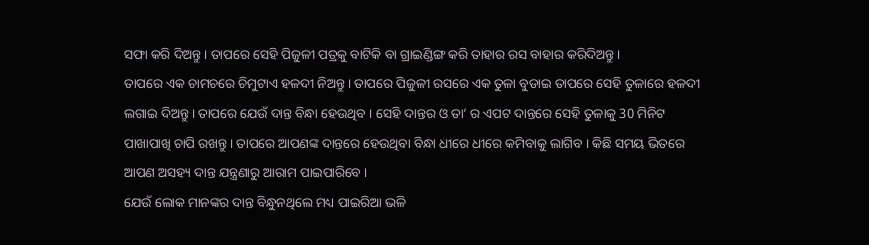ସଫା କରି ଦିଅନ୍ତୁ । ତାପରେ ସେହି ପିଜୁଳୀ ପତ୍ରକୁ ବାଟିକି ବା ଗ୍ରାଇଣ୍ଡିଙ୍ଗ କରି ତାହାର ରସ ବାହାର କରିଦିଅନ୍ତୁ ।
ତାପରେ ଏକ ଚାମଚରେ ଚିମୁଟାଏ ହଳଦୀ ନିଅନ୍ତୁ । ତାପରେ ପିଜୁଳୀ ରସରେ ଏକ ତୁଳା ବୁଡାଇ ତାପରେ ସେହି ତୁଳାରେ ହଳଦୀ ଲଗାଇ ଦିଅନ୍ତୁ । ତାପରେ ଯେଉଁ ଦାନ୍ତ ବିନ୍ଧା ହେଉଥିବ । ସେହି ଦାନ୍ତର ଓ ତା’ ର ଏପଟ ଦାନ୍ତରେ ସେହି ତୁଳାକୁ 30 ମିନିଟ ପାଖାପାଖି ଚାପି ରଖନ୍ତୁ । ତାପରେ ଆପଣଙ୍କ ଦାନ୍ତରେ ହେଉଥିବା ବିନ୍ଧା ଧୀରେ ଧୀରେ କମିବାକୁ ଲାଗିବ । କିଛି ସମୟ ଭିତରେ ଆପଣ ଅସହ୍ୟ ଦାନ୍ତ ଯନ୍ତ୍ରଣାରୁ ଆରାମ ପାଇପାରିବେ ।
ଯେଉଁ ଲୋକ ମାନଙ୍କର ଦାନ୍ତ ବିନ୍ଧୁନଥିଲେ ମଧ୍ୟ ପାଇରିଆ ଭଳି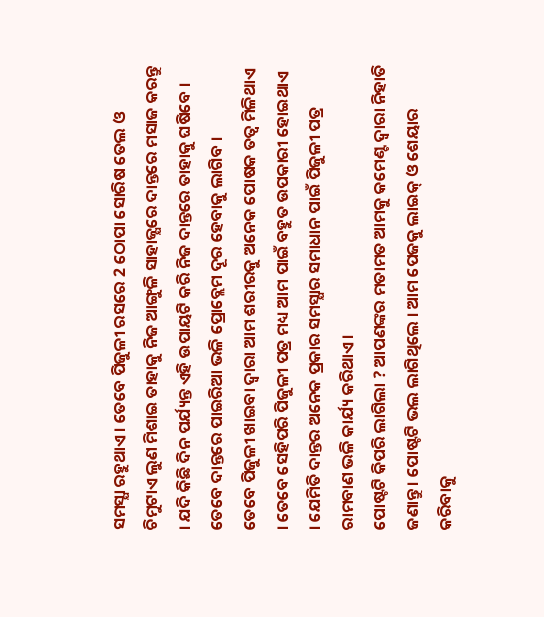ସମସ୍ଯା ରହୁଥାଏ । ତେବେ ପିଜୁଳୀ ରସରେ 2 ଠୋପା ସୋରିଷ ତେଲ ଓ ଚିମୁଟାଏ ଲୁଣ ମିଶାଇ ତାହାକୁ ନିଜ ଆଙ୍ଗୁଳି ସାହାଜ୍ଯରେ ଦାନ୍ତରେ ମସାଜ କରନ୍ତୁ । ଯଦି କିଛି ଦିନ ପର୍ଯ୍ୟନ୍ତ ଏହି ଉପାୟଟି କରି ନିଜ ଦାନ୍ତରେ ତାହାକୁ ଘଷିବେ । ତେବେ ଦାନ୍ତରେ ପାଇରିଆ ଭଳି ପ୍ରୋବ୍ଲେମ ଦୂର ହେବାକୁ ଲାଗିବ ।
ତେବେ ପିଜୁଳୀ ଖାଇବା ଦ୍ଵାରା ଆମ ଶରୀରକୁ ଅନେକ ପୋଷକ ତତ୍ଵ ମିଳିଥାଏ । ତେବେ ସେହିପରି ପିଜୁଳୀ ପତ୍ର ମଧ୍ୟ ଆମ ପାଇଁ ବହୁତ ଉପକାରୀ ହୋଇଥାଏ । ଯେମିତି ଦାନ୍ତର ଅନେକ ପ୍ରକାର ସମସ୍ଯାର ସମାଧାନ ପାଇଁ ପିଜୁଳୀ ପତ୍ର ରାମବାଣ ଭଳି କାର୍ଯ୍ୟ କରିଥାଏ ।
ପୋଷ୍ଟଟି କିପରି ଲାଗିଲା ? ଆପଣଙ୍କର ମତାମତ ଆମକୁ କମେଣ୍ଟ ଦ୍ଵାରା ନିହାତି ଜଣାନ୍ତୁ । ପୋଷ୍ଟଟି ଭଲ ଲାଗିଥିଲେ । ଆମ ପେଜକୁ ଲାଇକ୍ ଓ ଶେୟାର କରିବାକୁ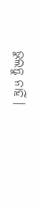ଭୁଲନ୍ତୁ ନାହିଁ ।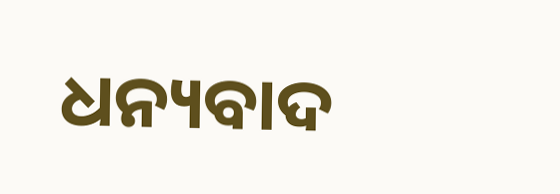ଧନ୍ୟବାଦ